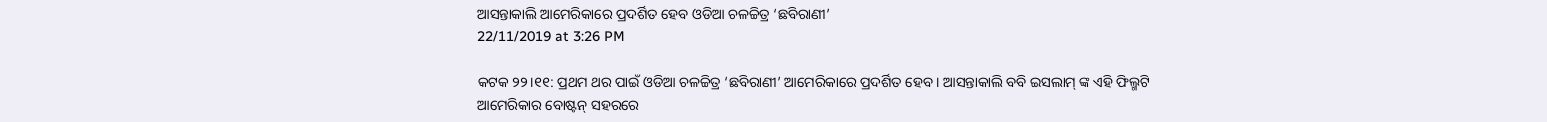ଆସନ୍ତାକାଲି ଆମେରିକାରେ ପ୍ରଦର୍ଶିତ ହେବ ଓଡିଆ ଚଳଚ୍ଚିତ୍ର ‘ଛବିରାଣୀ’
22/11/2019 at 3:26 PM

କଟକ ୨୨।୧୧: ପ୍ରଥମ ଥର ପାଇଁ ଓଡିଆ ଚଳଚ୍ଚିତ୍ର ‘ଛବିରାଣୀ’ ଆମେରିକାରେ ପ୍ରଦର୍ଶିତ ହେବ । ଆସନ୍ତାକାଲି ବବି ଇସଲାମ୍ ଙ୍କ ଏହି ଫିଲ୍ମଟି ଆମେରିକାର ବୋଷ୍ଟନ୍ ସହରରେ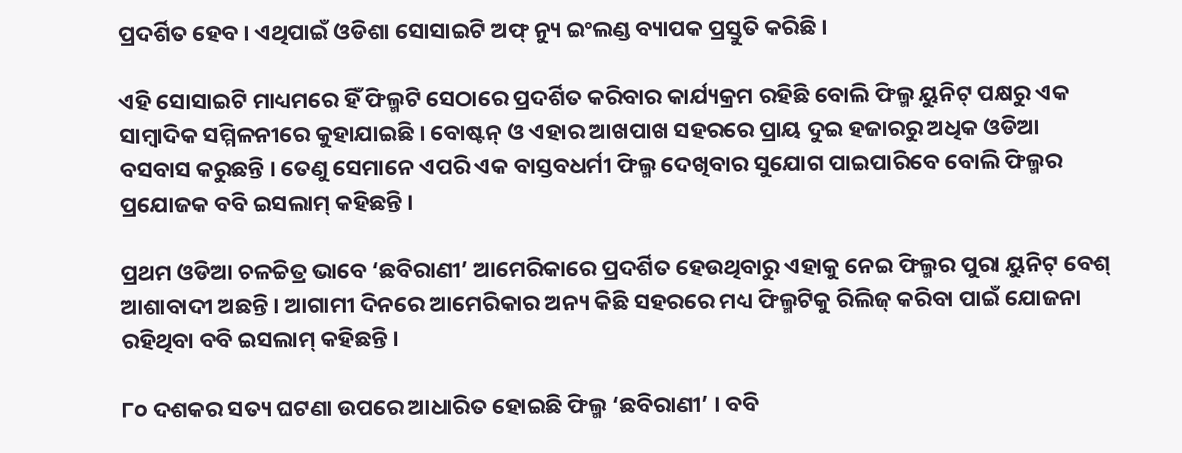ପ୍ରଦର୍ଶିତ ହେବ । ଏଥିପାଇଁ ଓଡିଶା ସୋସାଇଟି ଅଫ୍ ନ୍ୟୁ ଇଂଲଣ୍ଡ ବ୍ୟାପକ ପ୍ରସ୍ତୁତି କରିଛି ।

ଏହି ସୋସାଇଟି ମାଧ୍ୟମରେ ହିଁ ଫିଲ୍ମଟି ସେଠାରେ ପ୍ରଦର୍ଶିତ କରିବାର କାର୍ଯ୍ୟକ୍ରମ ରହିଛି ବୋଲି ଫିଲ୍ମ ୟୁନିଟ୍ ପକ୍ଷରୁ ଏକ ସାମ୍ବାଦିକ ସମ୍ମିଳନୀରେ କୁହାଯାଇଛି । ବୋଷ୍ଟନ୍ ଓ ଏହାର ଆଖପାଖ ସହରରେ ପ୍ରାୟ ଦୁଇ ହଜାରରୁ ଅଧିକ ଓଡିଆ ବସବାସ କରୁଛନ୍ତି । ତେଣୁ ସେମାନେ ଏପରି ଏକ ବାସ୍ତବଧର୍ମୀ ଫିଲ୍ମ ଦେଖିବାର ସୁଯୋଗ ପାଇପାରିବେ ବୋଲି ଫିଲ୍ମର ପ୍ରଯୋଜକ ବବି ଇସଲାମ୍ କହିଛନ୍ତି ।

ପ୍ରଥମ ଓଡିଆ ଚଳଚ୍ଚିତ୍ର ଭାବେ ‘ଛବିରାଣୀ’ ଆମେରିକାରେ ପ୍ରଦର୍ଶିତ ହେଉଥିବାରୁ ଏହାକୁ ନେଇ ଫିଲ୍ମର ପୁରା ୟୁନିଟ୍ ବେଶ୍ ଆଶାବାଦୀ ଅଛନ୍ତି । ଆଗାମୀ ଦିନରେ ଆମେରିକାର ଅନ୍ୟ କିଛି ସହରରେ ମଧ୍ୟ ଫିଲ୍ମଟିକୁ ରିଲିଜ୍ କରିବା ପାଇଁ ଯୋଜନା ରହିଥିବା ବବି ଇସଲାମ୍ କହିଛନ୍ତି ।

୮୦ ଦଶକର ସତ୍ୟ ଘଟଣା ଉପରେ ଆଧାରିତ ହୋଇଛି ଫିଲ୍ମ ‘ଛବିରାଣୀ’ । ବବି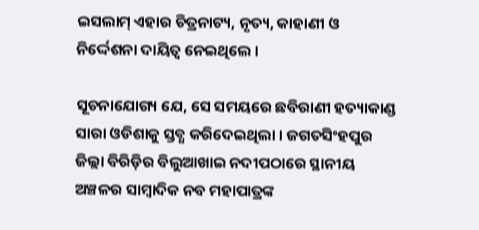ଇସଲାମ୍ ଏହାର ଚିତ୍ରନାଟ୍ୟ, ନୃତ୍ୟ, କାହାଣୀ ଓ ନିର୍ଦ୍ଦେଶନା ଦାୟିତ୍ବ ନେଇଥିଲେ ।

ସୂଚନାଯୋଗ୍ୟ ଯେ, ସେ ସମୟରେ ଛବିରାଣୀ ହତ୍ୟାକାଣ୍ଡ ସାରା ଓଡିଶାକୁ ସ୍ତବ୍ଧ କରିଦେଇଥିଲା । ଜଗତସିଂହପୁର ଜିଲ୍ଲା ବିରିଡ଼ିର ବିଲୁଆଖାଇ ନଦୀପଠାରେ ସ୍ଥାନୀୟ ଅଞ୍ଚଳର ସାମ୍ବାଦିକ ନବ ମହାପାତ୍ରଙ୍କ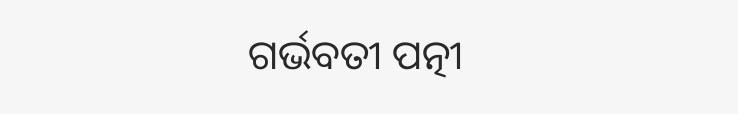ଗର୍ଭବତୀ ପତ୍ନୀ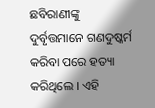ଛବିରାଣୀଙ୍କୁ ଦୁର୍ବୃତ୍ତମାନେ ଗଣଦୁଷ୍କର୍ମ କରିବା ପରେ ହତ୍ୟା କରିଥିଲେ । ଏହି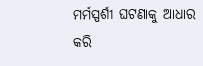ମର୍ମସ୍ପର୍ଶୀ ଘଟଣାକୁ ଆଧାର କରି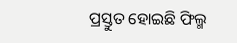ପ୍ରସ୍ତୁତ ହୋଇଛି ଫିଲ୍ମ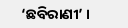‘ଛବିରାଣୀ’ ।